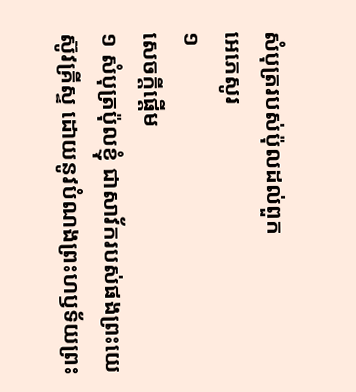សំបុត្ររបស់ប៉ុលដល់ពួក
អេភេសូរ
១
សេចក្តីផ្តើម
១ សំបុត្រប៉ុលខ្ញុំ ជាសាវ័ករបស់ផងព្រះយេស៊ូវគ្រីស្ទ ដោយនូវបំណងព្រះហឫទ័យព្រះ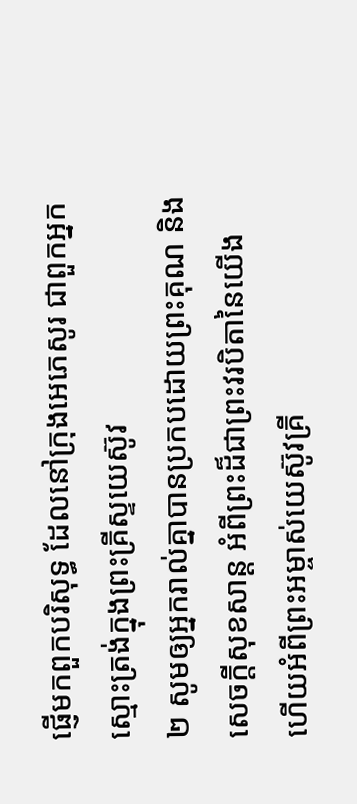ផ្ញើមកពួកបរិសុទ្ធ ដែលនៅក្រុងអេភេសូរ ជាពួកអ្នកស្មោះត្រង់ក្នុងព្រះគ្រីស្ទយេស៊ូវ
២ សូមឲ្យអ្នករាល់គ្នាបានប្រកបដោយព្រះគុណ និងសេចក្តីសុខសាន្ត អំពីព្រះដ៏ជាព្រះវរបិតានៃយើង ហើយអំពីព្រះអម្ចាស់យេស៊ូវគ្រី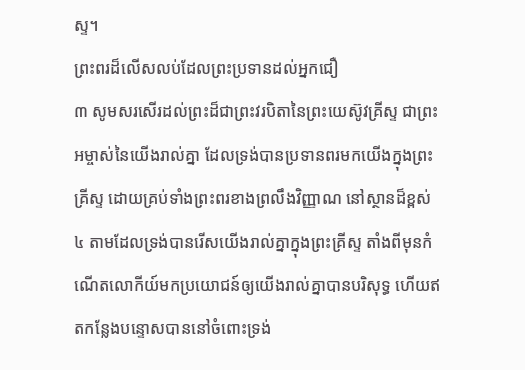ស្ទ។
ព្រះពរដ៏លើសលប់ដែលព្រះប្រទានដល់អ្នកជឿ
៣ សូមសរសើរដល់ព្រះដ៏ជាព្រះវរបិតានៃព្រះយេស៊ូវគ្រីស្ទ ជាព្រះអម្ចាស់នៃយើងរាល់គ្នា ដែលទ្រង់បានប្រទានពរមកយើងក្នុងព្រះគ្រីស្ទ ដោយគ្រប់ទាំងព្រះពរខាងព្រលឹងវិញ្ញាណ នៅស្ថានដ៏ខ្ពស់
៤ តាមដែលទ្រង់បានរើសយើងរាល់គ្នាក្នុងព្រះគ្រីស្ទ តាំងពីមុនកំណើតលោកីយ៍មកប្រយោជន៍ឲ្យយើងរាល់គ្នាបានបរិសុទ្ធ ហើយឥតកន្លែងបន្ទោសបាននៅចំពោះទ្រង់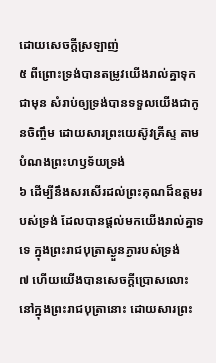ដោយសេចក្តីស្រឡាញ់
៥ ពីព្រោះទ្រង់បានតម្រូវយើងរាល់គ្នាទុកជាមុន សំរាប់ឲ្យទ្រង់បានទទួលយើងជាកូនចិញ្ចឹម ដោយសារព្រះយេស៊ូវគ្រីស្ទ តាមបំណងព្រះហឫទ័យទ្រង់
៦ ដើម្បីនឹងសរសើរដល់ព្រះគុណដ៏ឧត្តមរបស់ទ្រង់ ដែលបានផ្តល់មកយើងរាល់គ្នាទទេ ក្នុងព្រះរាជបុត្រាស្ងួនភ្ងារបស់ទ្រង់
៧ ហើយយើងបានសេចក្តីប្រោសលោះនៅក្នុងព្រះរាជបុត្រានោះ ដោយសារព្រះ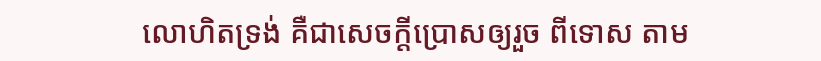លោហិតទ្រង់ គឺជាសេចក្តីប្រោសឲ្យរួច ពីទោស តាម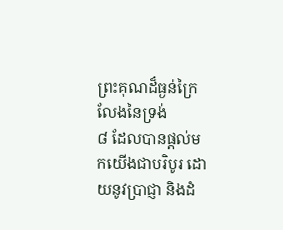ព្រះគុណដ៏ធ្ងន់ក្រៃលែងនៃទ្រង់
៨ ដែលបានផ្តល់មកយើងជាបរិបូរ ដោយនូវប្រាជ្ញា និងដំ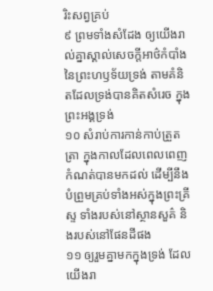រិះសព្វគ្រប់
៩ ព្រមទាំងសំដែង ឲ្យយើងរាល់គ្នាស្គាល់សេចក្តីអាថ៌កំបាំងនៃព្រះហឫទ័យទ្រង់ តាមគំនិតដែលទ្រង់បានគិតសំរេច ក្នុងព្រះអង្គទ្រង់
១០ សំរាប់ការកាន់កាប់ត្រួតត្រា ក្នុងកាលដែលពេលពេញកំណត់បានមកដល់ ដើម្បីនឹងបំព្រួមគ្រប់ទាំងអស់ក្នុងព្រះគ្រីស្ទ ទាំងរបស់នៅស្ថានសួគ៌ និងរបស់នៅផែនដីផង
១១ ឲ្យរួមគ្នាមកក្នុងទ្រង់ ដែលយើងរា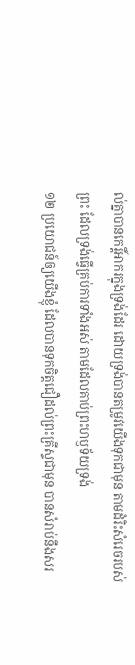ល់គ្នាបានកេរ្តិ៍អាករក្នុងទ្រង់ដែរ ដោយទ្រង់បានតម្រូវយើងទុកជាមុន តាមដំរិះសំរេចរបស់ព្រះ ដែលទ្រង់ធ្វើគ្រប់ការទាំងអស់ តាមដែលគាប់ព្រះហឫទ័យទ្រង់
១២ ប្រយោជន៍ឲ្យយើងខ្ញុំ ដែលបានទុកចិត្តជឿដល់ព្រះគ្រីស្ទជាមុន បានសំរាប់នឹងសរ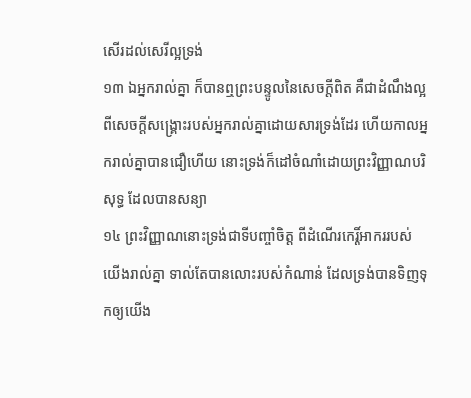សើរដល់សេរីល្អទ្រង់
១៣ ឯអ្នករាល់គ្នា ក៏បានឮព្រះបន្ទូលនៃសេចក្តីពិត គឺជាដំណឹងល្អពីសេចក្តីសង្គ្រោះរបស់អ្នករាល់គ្នាដោយសារទ្រង់ដែរ ហើយកាលអ្នករាល់គ្នាបានជឿហើយ នោះទ្រង់ក៏ដៅចំណាំដោយព្រះវិញ្ញាណបរិសុទ្ធ ដែលបានសន្យា
១៤ ព្រះវិញ្ញាណនោះទ្រង់ជាទីបញ្ចាំចិត្ត ពីដំណើរកេរ្តិ៍អាកររបស់យើងរាល់គ្នា ទាល់តែបានលោះរបស់កំណាន់ ដែលទ្រង់បានទិញទុកឲ្យយើង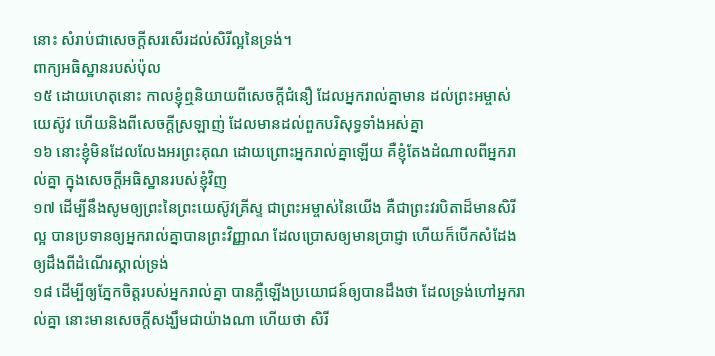នោះ សំរាប់ជាសេចក្តីសរសើរដល់សិរីល្អនៃទ្រង់។
ពាក្យអធិស្ឋានរបស់ប៉ុល
១៥ ដោយហេតុនោះ កាលខ្ញុំឮនិយាយពីសេចក្តីជំនឿ ដែលអ្នករាល់គ្នាមាន ដល់ព្រះអម្ចាស់យេស៊ូវ ហើយនិងពីសេចក្តីស្រឡាញ់ ដែលមានដល់ពួកបរិសុទ្ធទាំងអស់គ្នា
១៦ នោះខ្ញុំមិនដែលលែងអរព្រះគុណ ដោយព្រោះអ្នករាល់គ្នាឡើយ គឺខ្ញុំតែងដំណាលពីអ្នករាល់គ្នា ក្នុងសេចក្តីអធិស្ឋានរបស់ខ្ញុំវិញ
១៧ ដើម្បីនឹងសូមឲ្យព្រះនៃព្រះយេស៊ូវគ្រីស្ទ ជាព្រះអម្ចាស់នៃយើង គឺជាព្រះវរបិតាដ៏មានសិរីល្អ បានប្រទានឲ្យអ្នករាល់គ្នាបានព្រះវិញ្ញាណ ដែលប្រោសឲ្យមានប្រាជ្ញា ហើយក៏បើកសំដែង ឲ្យដឹងពីដំណើរស្គាល់ទ្រង់
១៨ ដើម្បីឲ្យភ្នែកចិត្តរបស់អ្នករាល់គ្នា បានភ្លឺឡើងប្រយោជន៍ឲ្យបានដឹងថា ដែលទ្រង់ហៅអ្នករាល់គ្នា នោះមានសេចក្តីសង្ឃឹមជាយ៉ាងណា ហើយថា សិរី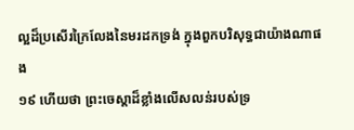ល្អដ៏ប្រសើរក្រៃលែងនៃមរដកទ្រង់ ក្នុងពួកបរិសុទ្ធជាយ៉ាងណាផង
១៩ ហើយថា ព្រះចេស្តាដ៏ខ្លាំងលើសលន់របស់ទ្រ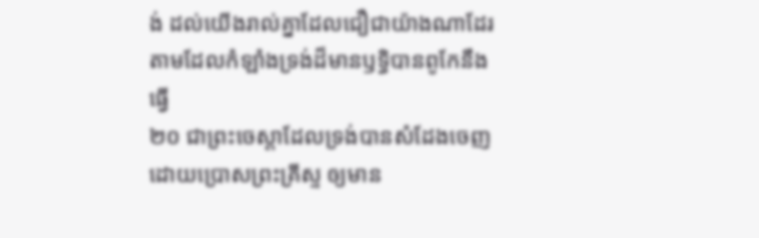ង់ ដល់យើងរាល់គ្នាដែលជឿជាយ៉ាងណាដែរ តាមដែលកំឡាំងទ្រង់ដ៏មានឫទ្ធិបានពូកែនឹងធ្វើ
២០ ជាព្រះចេស្តាដែលទ្រង់បានសំដែងចេញ ដោយប្រោសព្រះគ្រីស្ទ ឲ្យមាន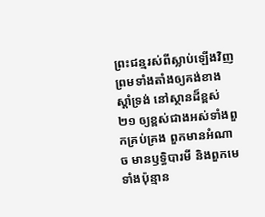ព្រះជន្មរស់ពីស្លាប់ឡើងវិញ ព្រមទាំងតាំងឲ្យគង់ខាងស្តាំទ្រង់ នៅស្ថានដ៏ខ្ពស់
២១ ឲ្យខ្ពស់ជាងអស់ទាំងពួកគ្រប់គ្រង ពួកមានអំណាច មានឫទ្ធិបារមី និងពួកមេទាំងប៉ុន្មាន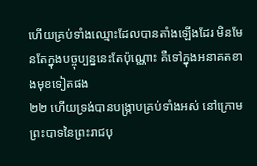ហើយគ្រប់ទាំងឈ្មោះដែលបានតាំងឡើងដែរ មិនមែនតែក្នុងបច្ចុប្បន្ននេះតែប៉ុណ្ណោះ គឺទៅក្នុងអនាគតខាងមុខទៀតផង
២២ ហើយទ្រង់បានបង្ក្រាបគ្រប់ទាំងអស់ នៅក្រោមព្រះបាទនៃព្រះរាជបុ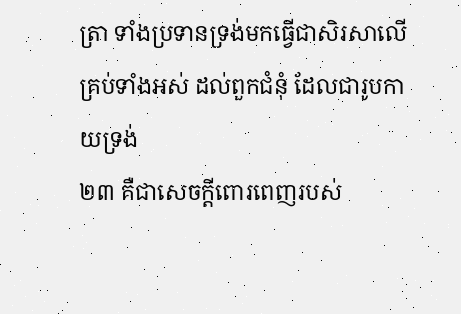ត្រា ទាំងប្រទានទ្រង់មកធ្វើជាសិរសាលើគ្រប់ទាំងអស់ ដល់ពួកជំនុំ ដែលជារូបកាយទ្រង់
២៣ គឺជាសេចក្តីពោរពេញរបស់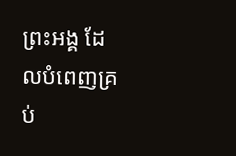ព្រះអង្គ ដែលបំពេញគ្រប់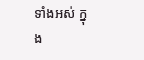ទាំងអស់ ក្នុង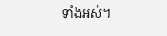ទាំងអស់។